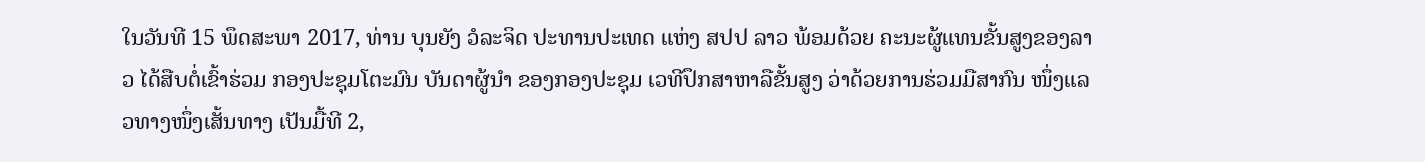ໃນວັນທີ 15 ພຶດສະພາ 2017, ທ່ານ ບຸນຍັງ ວໍລະຈິດ ປະທານປະເທດ ແຫ່ງ ສປປ ລາວ ພ້ອມດ້ວຍ ຄະນະຜູ້ແທນຂັ້ນສູງຂອງລາວ ໄດ້ສືບຕໍ່ເຂົ້າຮ່ວມ ກອງປະຊຸມໂຕະມົນ ບັນດາຜູ້ນຳ ຂອງກອງປະຊຸມ ເວທີປຶກສາຫາລືຂັ້ນສູງ ວ່າດ້ວຍການຮ່ວມມືສາກົນ ໜຶ່ງແລວທາງໜຶ່ງເສັ້ນທາງ ເປັນມື້ທີ 2,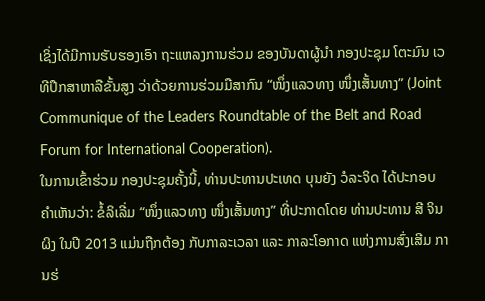ເຊິ່ງໄດ້ມີການຮັບຮອງເອົາ ຖະແຫລງການຮ່ວມ ຂອງບັນດາຜູ້ນຳ ກອງປະຊຸມ ໂຕະມົນ ເວທີປຶກສາຫາລືຂັ້ນສູງ ວ່າດ້ວຍການຮ່ວມມືສາກົນ “ໜຶ່ງແລວທາງ ໜຶ່ງເສັ້ນທາງ” (Joint Communique of the Leaders Roundtable of the Belt and Road Forum for International Cooperation).
ໃນການເຂົ້າຮ່ວມ ກອງປະຊຸມຄັ້ງນີ້, ທ່ານປະທານປະເທດ ບຸນຍັງ ວໍລະຈິດ ໄດ້ປະກອບຄຳເຫັນວ່າ: ຂໍ້ລິເລີ່ມ “ໜຶ່ງແລວທາງ ໜຶ່ງເສັ້ນທາງ” ທີ່ປະກາດໂດຍ ທ່ານປະທານ ສີ ຈິນຜິງ ໃນປີ 2013 ແມ່ນຖືກຕ້ອງ ກັບກາລະເວລາ ແລະ ກາລະໂອກາດ ແຫ່ງການສົ່ງເສີມ ການຮ່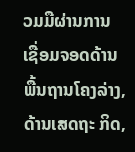ວມມືຜ່ານການ ເຊື່ອມຈອດດ້ານພື້ນຖານໂຄງລ່າງ, ດ້ານເສດຖະ ກິດ,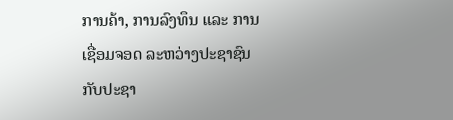ການຄ້າ, ການລົງທຶນ ແລະ ການເຊື່ອມຈອດ ລະຫວ່າງປະຊາຊົນກັບປະຊາ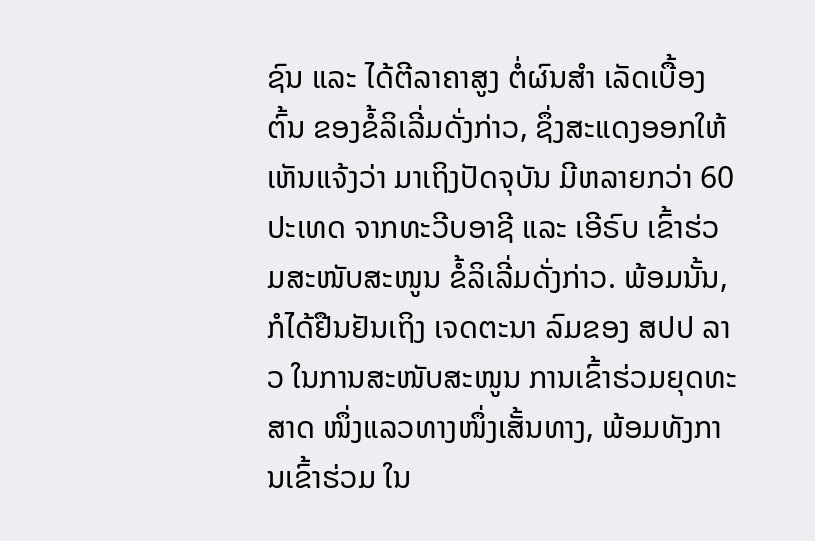ຊົນ ແລະ ໄດ້ຕີລາຄາສູງ ຕໍ່ຜົນສຳ ເລັດເບື້ອງຕົ້ນ ຂອງຂໍ້ລິເລີ່ມດັ່ງກ່າວ, ຊຶ່ງສະແດງອອກໃຫ້ເຫັນແຈ້ງວ່າ ມາເຖິງປັດຈຸບັນ ມີຫລາຍກວ່າ 60ປະເທດ ຈາກທະວີບອາຊີ ແລະ ເອີຣົບ ເຂົ້າຮ່ວມສະໜັບສະໜູນ ຂໍ້ລິເລີ່ມດັ່ງກ່າວ. ພ້ອມນັ້ນ, ກໍໄດ້ຢືນຢັນເຖິງ ເຈດຕະນາ ລົມຂອງ ສປປ ລາວ ໃນການສະໜັບສະໜູນ ການເຂົ້າຮ່ວມຍຸດທະສາດ ໜຶ່ງແລວທາງໜຶ່ງເສັ້ນທາງ, ພ້ອມທັງການເຂົ້າຮ່ວມ ໃນ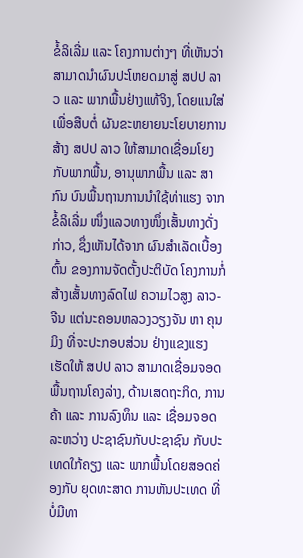ຂໍ້ລິເລີ່ມ ແລະ ໂຄງການຕ່າງໆ ທີ່ເຫັນວ່າ ສາມາດນຳຜົນປະໂຫຍດມາສູ່ ສປປ ລາວ ແລະ ພາກພື້ນຢ່າງແທ້ຈິງ, ໂດຍແນໃສ່ເພື່ອສືບຕໍ່ ຜັນຂະຫຍາຍນະໂຍບາຍການສ້າງ ສປປ ລາວ ໃຫ້ສາມາດເຊື່ອມໂຍງກັບພາກພື້ນ, ອານຸພາກພື້ນ ແລະ ສາກົນ ບົນພື້ນຖານການນຳໃຊ້ທ່າແຮງ ຈາກຂໍ້ລິເລີ່ມ ໜຶ່ງແລວທາງໜຶ່ງເສັ້ນທາງດັ່ງກ່າວ, ຊຶ່ງເຫັນໄດ້ຈາກ ຜົນສຳເລັດເບື້ອງຕົ້ນ ຂອງການຈັດຕັ້ງປະຕິບັດ ໂຄງການກໍ່ສ້າງເສັ້ນທາງລົດໄຟ ຄວາມໄວສູງ ລາວ-ຈີນ ແຕ່ນະຄອນຫລວງວຽງຈັນ ຫາ ຄຸນມິງ ທີ່ຈະປະກອບສ່ວນ ຢ່າງແຂງແຮງເຮັດໃຫ້ ສປປ ລາວ ສາມາດເຊື່ອມຈອດ ພື້ນຖານໂຄງລ່າງ, ດ້ານເສດຖະກິດ, ການຄ້າ ແລະ ການລົງທຶນ ແລະ ເຊື່ອມຈອດລະຫວ່າງ ປະຊາຊົນກັບປະຊາຊົນ ກັບປະເທດໃກ້ຄຽງ ແລະ ພາກພື້ນໂດຍສອດຄ່ອງກັບ ຍຸດທະສາດ ການຫັນປະເທດ ທີ່ບໍ່ມີທາ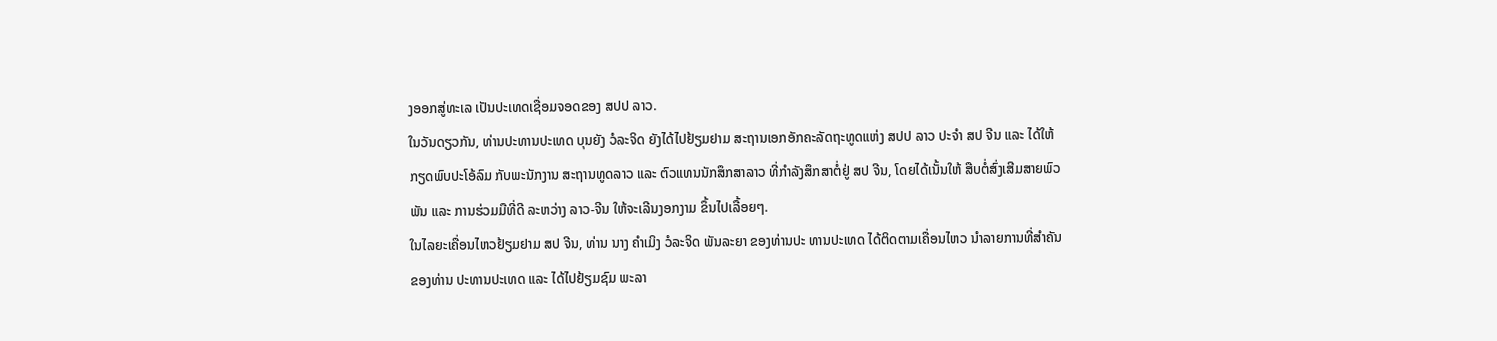ງອອກສູ່ທະເລ ເປັນປະເທດເຊື່ອມຈອດຂອງ ສປປ ລາວ.
ໃນວັນດຽວກັນ, ທ່ານປະທານປະເທດ ບຸນຍັງ ວໍລະຈິດ ຍັງໄດ້ໄປຢ້ຽມຢາມ ສະຖານເອກອັກຄະລັດຖະທູດແຫ່ງ ສປປ ລາວ ປະຈຳ ສປ ຈີນ ແລະ ໄດ້ໃຫ້ກຽດພົບປະໂອ້ລົມ ກັບພະນັກງານ ສະຖານທູດລາວ ແລະ ຕົວແທນນັກສຶກສາລາວ ທີ່ກຳລັງສຶກສາຕໍ່ຢູ່ ສປ ຈີນ, ໂດຍໄດ້ເນັ້ນໃຫ້ ສືບຕໍ່ສົ່ງເສີມສາຍພົວພັນ ແລະ ການຮ່ວມມືທີ່ດີ ລະຫວ່າງ ລາວ-ຈີນ ໃຫ້ຈະເລີນງອກງາມ ຂຶ້ນໄປເລື້ອຍໆ.
ໃນໄລຍະເຄື່ອນໄຫວຢ້ຽມຢາມ ສປ ຈີນ, ທ່ານ ນາງ ຄຳເມິງ ວໍລະຈິດ ພັນລະຍາ ຂອງທ່ານປະ ທານປະເທດ ໄດ້ຕິດຕາມເຄື່ອນໄຫວ ນຳລາຍການທີ່ສຳຄັນຂອງທ່ານ ປະທານປະເທດ ແລະ ໄດ້ໄປຢ້ຽມຊົມ ພະລາ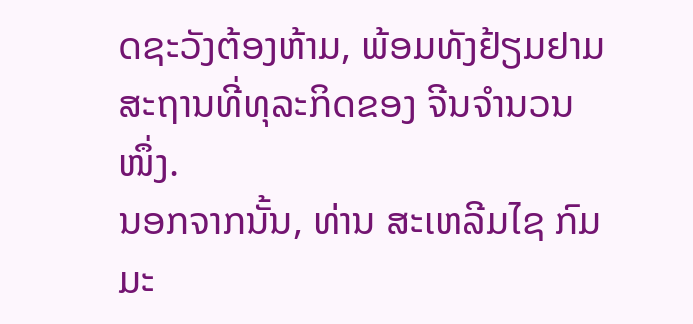ດຊະວັງຕ້ອງຫ້າມ, ພ້ອມທັງຢ້ຽມຢາມ ສະຖານທີ່ທຸລະກິດຂອງ ຈີນຈຳນວນໜຶ່ງ.
ນອກຈາກນັ້ນ, ທ່ານ ສະເຫລີມໄຊ ກົມມະ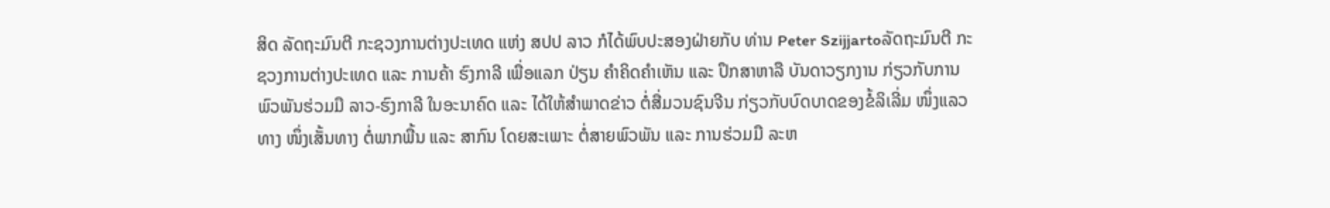ສິດ ລັດຖະມົນຕີ ກະຊວງການຕ່າງປະເທດ ແຫ່ງ ສປປ ລາວ ກໍໄດ້ພົບປະສອງຝ່າຍກັບ ທ່ານ Peter Szijjartoລັດຖະມົນຕີ ກະຊວງການຕ່າງປະເທດ ແລະ ການຄ້າ ຮົງກາລີ ເພື່ອແລກ ປ່ຽນ ຄຳຄິດຄຳເຫັນ ແລະ ປຶກສາຫາລື ບັນດາວຽກງານ ກ່ຽວກັບການພົວພັນຮ່ວມມື ລາວ-ຮົງກາລີ ໃນອະນາຄົດ ແລະ ໄດ້ໃຫ້ສຳພາດຂ່າວ ຕໍ່ສື່ມວນຊົນຈີນ ກ່ຽວກັບບົດບາດຂອງຂໍ້ລິເລີ່ມ ໜຶ່ງແລວທາງ ໜຶ່ງເສັ້ນທາງ ຕໍ່ພາກພື້ນ ແລະ ສາກົນ ໂດຍສະເພາະ ຕໍ່ສາຍພົວພັນ ແລະ ການຮ່ວມມື ລະຫ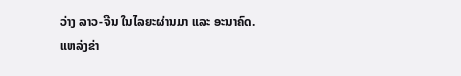ວ່າງ ລາວ-ຈີນ ໃນໄລຍະຜ່ານມາ ແລະ ອະນາຄົດ.
ແຫລ່ງຂ່າ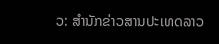ວ: ສຳນັກຂ່າວສານປະເທດລາວ